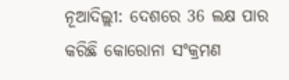ନୂଆଦିଲ୍ଲୀ: ଦେଶରେ 36 ଲକ୍ଷ ପାର କରିଛି କୋରୋନା ସଂକ୍ରମଣ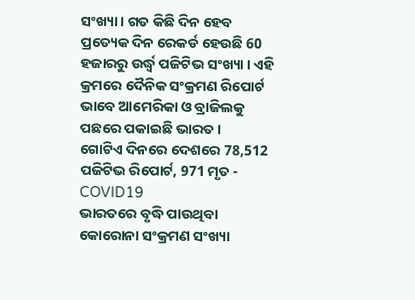ସଂଖ୍ୟା । ଗତ କିଛି ଦିନ ହେବ ପ୍ରତ୍ୟେକ ଦିନ ରେକର୍ଡ ହେଉଛି 60 ହଜାରରୁ ଉର୍ଦ୍ଧ୍ବ ପଜିଟିଭ ସଂଖ୍ୟା । ଏହି କ୍ରମରେ ଦୈନିକ ସଂକ୍ରମଣ ରିପୋର୍ଟ ଭାବେ ଆମେରିକା ଓ ବ୍ରାଜିଲକୁ ପଛରେ ପକାଇଛି ଭାରତ ।
ଗୋଟିଏ ଦିନରେ ଦେଶରେ 78,512 ପଜିଟିଭ ରିପୋର୍ଟ, 971 ମୃତ - COVID19
ଭାରତରେ ବୃଦ୍ଧି ପାଉଥିବା କୋରୋନା ସଂକ୍ରମଣ ସଂଖ୍ୟା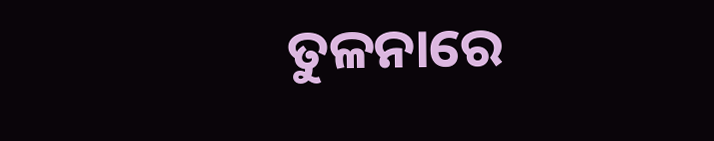ତୁଳନାରେ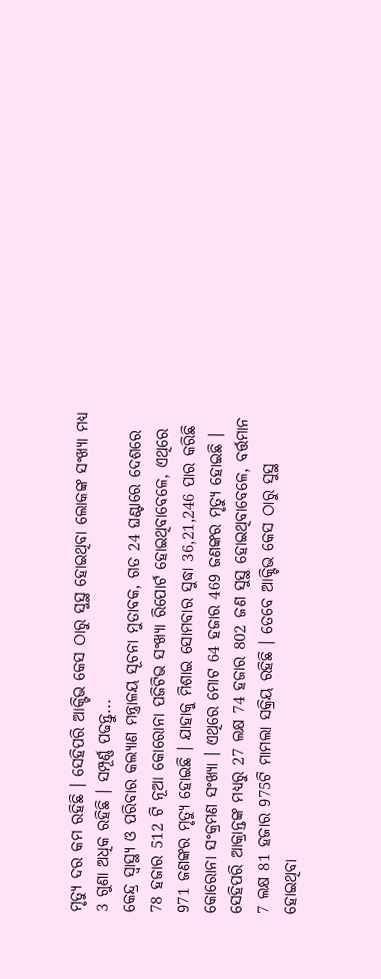ମୃତ୍ୟୁ ଦର କମ ରହିଛି । ସେହିପରି ଆକ୍ଟିଭ କେସ ଠାରୁ ସୁସ୍ଥ ହୋଇଥିବା ଲୋକଙ୍କ ସଂଖ୍ୟା ମଧ୍ୟ 3 ଗୁଣା ଅଧିକ ରହିଛି । ସମ୍ପୂର୍ଣ୍ଣ ପଢନ୍ତୁ...
କେନ୍ଦ୍ର ସ୍ବାସ୍ଥ୍ୟ ଓ ପରିବାର କଲ୍ୟାଣ ମନ୍ତ୍ରାଳୟ ସୂଚନା ମୁତାବକ, ଗତ 24 ଘଣ୍ଟାରେ ଦେଶରେ 78 ହଜାର 512 ଟି ନୂଆ କୋରୋନା ପଜିଟିଭ ସଂଖ୍ୟା ରିପୋର୍ଟ ହୋଇଥିବାବେଳେ, ଏଥିରେ 971 ଜଣଙ୍କର ମୃତ୍ୟୁ ହୋଇଛି । ଯାହାକୁ ମିଶାଇ ସୋମବାର ସୁଦ୍ଧା 36,21,246 ପାର କରିଛି କୋରୋନା ସଂକ୍ରମଣ ସଂଖ୍ୟା । ଏଥିରେ ମୋଟ 64 ହଜାର 469 ଜଣଙ୍କର ମୃତ୍ୟୁ ହୋଇଛି ।
ସେହିପରି ଆକ୍ରାନ୍ତଙ୍କ ମଧ୍ୟରୁ 27 ଲକ୍ଷ 74 ହଜାର 802 ଜଣ ସୁସ୍ଥ ହୋଇଥିବାବେଳେ, ବର୍ତ୍ତମାନ 7 ଲକ୍ଷ 81 ହଜାର 975ଟି ମାମଲା ସକ୍ରିୟ ରହିଛି । ତେବେ ଆକ୍ଟିଭ କେସ ଠାରୁ ସୁସ୍ଥ ହୋଇଥିବା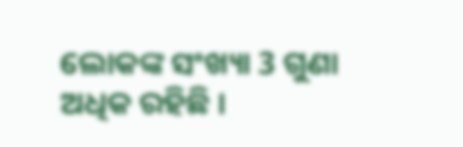ଲୋକଙ୍କ ସଂଖ୍ୟା 3 ଗୁଣା ଅଧିକ ରହିଛି ।